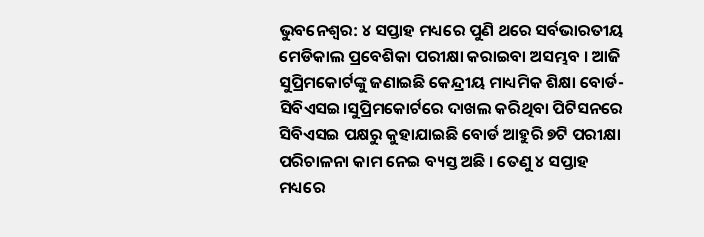ଭୁବନେଶ୍ୱର: ୪ ସପ୍ତାହ ମଧ୍ୟରେ ପୁଣି ଥରେ ସର୍ବଭାରତୀୟ ମେଡିକାଲ ପ୍ରବେଶିକା ପରୀକ୍ଷା କରାଇବା ଅସମ୍ଭବ । ଆଜି ସୁପ୍ରିମକୋର୍ଟଙ୍କୁ ଜଣାଇଛି କେନ୍ଦ୍ରୀୟ ମାଧ୍ୟମିକ ଶିକ୍ଷା ବୋର୍ଡ-ସିବିଏସଇ।ସୁପ୍ରିମକୋର୍ଟରେ ଦାଖଲ କରିଥିବା ପିଟିସନରେ ସିବିଏସଇ ପକ୍ଷରୁ କୁହାଯାଇଛି ବୋର୍ଡ ଆହୁରି ୭ଟି ପରୀକ୍ଷା ପରିଚାଳନା କାମ ନେଇ ବ୍ୟସ୍ତ ଅଛି । ତେଣୁ ୪ ସପ୍ତାହ ମଧ୍ୟରେ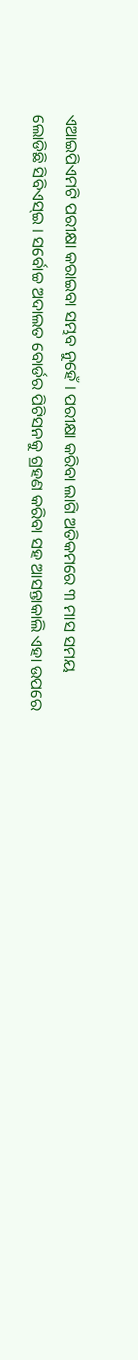ଏଆଇପିଏମଟି ପରୀକ୍ଷା କରାଇବା ସମ୍ଭବ ନୁହେଁ । ପରୀକ୍ଷା କରିବା ଲାଗି ଅତିକମରେ ୩ ମାସ ସମୟ ଲୋଡିଛି ସିବିଏସ୍ଇ । ସର୍ବୋଚ୍ଚ ଅଦାଲତ ବୋର୍ଡର ପିଟିସନକୁ ଗ୍ରହଣ କରିବା ସହ ଆସନ୍ତାକାଲି ଏହା ଉପରେ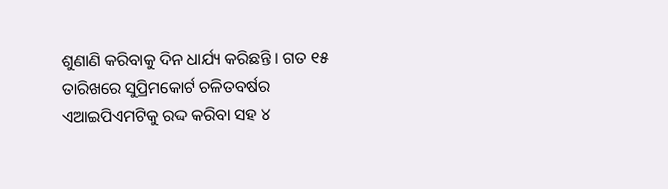ଶୁଣାଣି କରିବାକୁ ଦିନ ଧାର୍ଯ୍ୟ କରିଛନ୍ତି । ଗତ ୧୫ ତାରିଖରେ ସୁପ୍ରିମକୋର୍ଟ ଚଳିତବର୍ଷର ଏଆଇପିଏମଟିକୁ ରଦ୍ଦ କରିବା ସହ ୪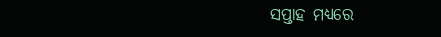ସପ୍ତାହ ମଧ୍ୟରେ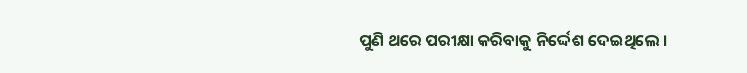ପୁଣି ଥରେ ପରୀକ୍ଷା କରିବାକୁ ନିର୍ଦ୍ଦେଶ ଦେଇଥିଲେ ।